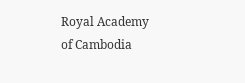Royal Academy of Cambodia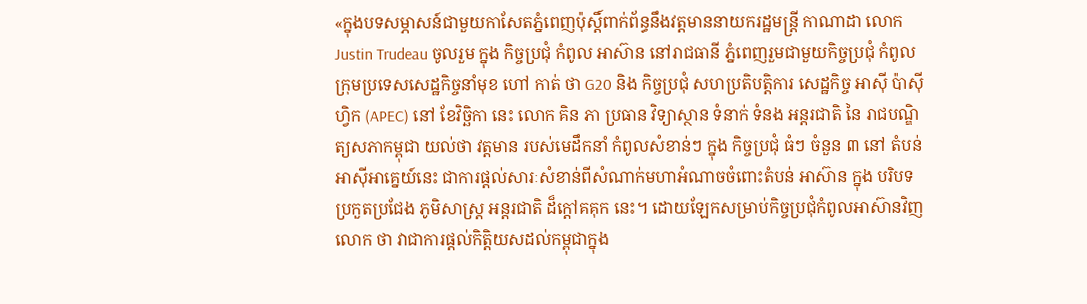«ក្នុងបទសម្ភាសន៍ជាមួយកាសែតភ្នំពេញប៉ុស្តិ៍ពាក់ព័ន្ធនឹងវត្តមាននាយករដ្ឋមន្ត្រី កាណាដា លោក Justin Trudeau ចូលរួម ក្នុង កិច្ចប្រជុំ កំពូល អាស៊ាន នៅរាជធានី ភ្នំពេញរួមជាមួយកិច្ចប្រជុំ កំពូល ក្រុមប្រទេសសេដ្ឋកិច្ចនាំមុខ ហៅ កាត់ ថា G20 និង កិច្ចប្រជុំ សហប្រតិបត្តិការ សេដ្ឋកិច្ច អាស៊ី ប៉ាស៊ីហ្វិក (APEC) នៅ ខែវិច្ឆិកា នេះ លោក គិន ភា ប្រធាន វិទ្យាស្ថាន ទំនាក់ ទំនង អន្តរជាតិ នៃ រាជបណ្ឌិត្យសភាកម្ពុជា យល់ថា វត្តមាន របស់មេដឹកនាំ កំពូលសំខាន់ៗ ក្នុង កិច្ចប្រជុំ ធំៗ ចំនួន ៣ នៅ តំបន់អាស៊ីអាគ្នេយ៍នេះ ជាការផ្តល់សារៈសំខាន់ពីសំណាក់មហាអំណាចចំពោះតំបន់ អាស៊ាន ក្នុង បរិបទ ប្រកួតប្រជែង ភូមិសាស្ត្រ អន្តរជាតិ ដ៏ក្តៅគគុក នេះ។ ដោយឡែកសម្រាប់កិច្ចប្រជុំកំពូលអាស៊ានវិញ លោក ថា វាជាការផ្តល់កិត្តិយសដល់កម្ពុជាក្នុង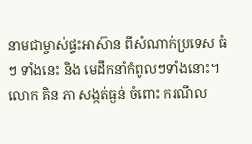នាមជាម្ចាស់ផ្ទះអាស៊ាន ពីសំណាក់ប្រទេស ធំៗ ទាំងនេះ និង មេដឹកនាំកំពូលៗទាំងនោះ។
លោក គិន ភា សង្កត់ធ្ងន់ ចំពោះ ករណីល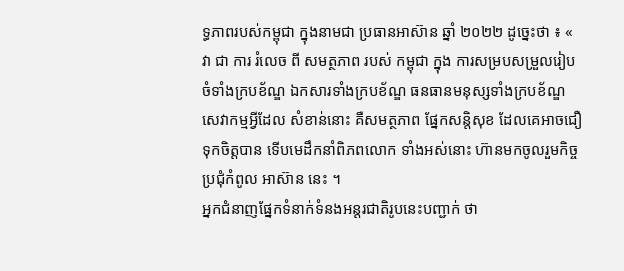ទ្ធភាពរបស់កម្ពុជា ក្នុងនាមជា ប្រធានអាស៊ាន ឆ្នាំ ២០២២ ដូច្នេះថា ៖ « វា ជា ការ រំលេច ពី សមត្ថភាព របស់ កម្ពុជា ក្នុង ការសម្របសម្រួលរៀបចំទាំងក្របខ័ណ្ឌ ឯកសារទាំងក្របខ័ណ្ឌ ធនធានមនុស្សទាំងក្របខ័ណ្ឌ សេវាកម្មអ្វីដែល សំខាន់នោះ គឺសមត្ថភាព ផ្នែកសន្តិសុខ ដែលគេអាចជឿទុកចិត្តបាន ទើបមេដឹកនាំពិភពលោក ទាំងអស់នោះ ហ៊ានមកចូលរួមកិច្ចប្រជុំកំពូល អាស៊ាន នេះ ។
អ្នកជំនាញផ្នែកទំនាក់ទំនងអន្តរជាតិរូបនេះបញ្ជាក់ ថា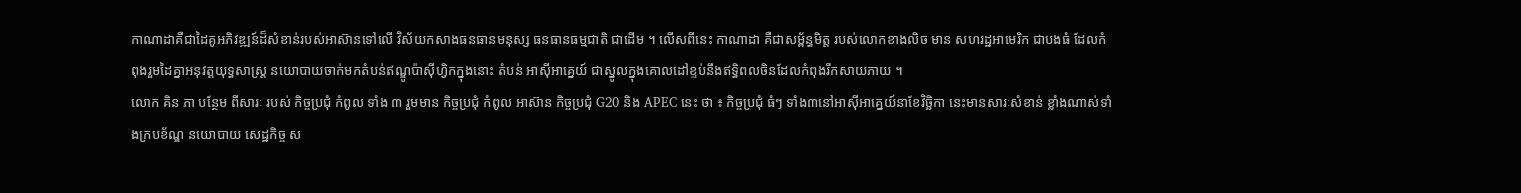កាណាដាគឺជាដៃគូអភិវឌ្ឍន៍ដ៏សំខាន់របស់អាស៊ានទៅលើ វិស័យកសាងធនធានមនុស្ស ធនធានធម្មជាតិ ជាដើម ។ លើសពីនេះ កាណាដា គឺជាសម្ព័ន្ធមិត្ត របស់លោកខាងលិច មាន សហរដ្ឋអាមេរិក ជាបងធំ ដែលកំពុងរួមដៃគ្នាអនុវត្តយុទ្ធសាស្ត្រ នយោបាយចាក់មកតំបន់ឥណ្ឌូប៉ាស៊ីហ្វិកក្នុងនោះ តំបន់ អាស៊ីអាគ្នេយ៍ ជាស្នូលក្នុងគោលដៅខ្ទប់នឹងឥទ្ធិពលចិនដែលកំពុងរីកសាយភាយ ។
លោក គិន ភា បន្ថែម ពីសារៈ របស់ កិច្ចប្រជុំ កំពូល ទាំង ៣ រួមមាន កិច្ចប្រជុំ កំពូល អាស៊ាន កិច្ចប្រជុំ G20 និង APEC នេះ ថា ៖ កិច្ចប្រជុំ ធំៗ ទាំង៣នៅអាស៊ីអាគ្នេយ៍នាខែវិច្ឆិកា នេះមានសារៈសំខាន់ ខ្លាំងណាស់ទាំងក្របខ័ណ្ឌ នយោបាយ សេដ្ឋកិច្ច ស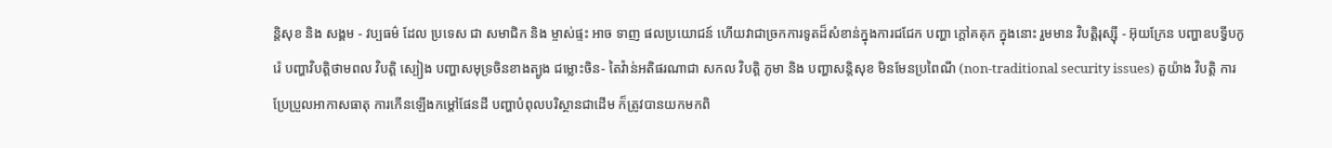ន្តិសុខ និង សង្គម - វប្បធម៌ ដែល ប្រទេស ជា សមាជិក និង ម្ចាស់ផ្ទះ អាច ទាញ ផលប្រយោជន៍ ហើយវាជាច្រកការទូតដ៏សំខាន់ក្នុងការជជែក បញ្ហា ក្តៅគគុក ក្នុងនោះ រួមមាន វិបត្តិរុស្ស៊ី - អ៊ុយក្រែន បញ្ហាឧបទ្វីបកូរ៉េ បញ្ហាវិបត្តិថាមពល វិបត្តិ ស្បៀង បញ្ហាសមុទ្រចិនខាងត្បូង ជម្លោះចិន- តៃវ៉ាន់អតិផរណាជា សកល វិបត្តិ ភូមា និង បញ្ហាសន្តិសុខ មិនមែនប្រពៃណី (non-traditional security issues) តួយ៉ាង វិបត្តិ ការប្រែប្រួលអាកាសធាតុ ការកើនឡើងកម្តៅផែនដី បញ្ហាបំពុលបរិស្ថានជាដើម ក៏ត្រូវបានយកមកពិ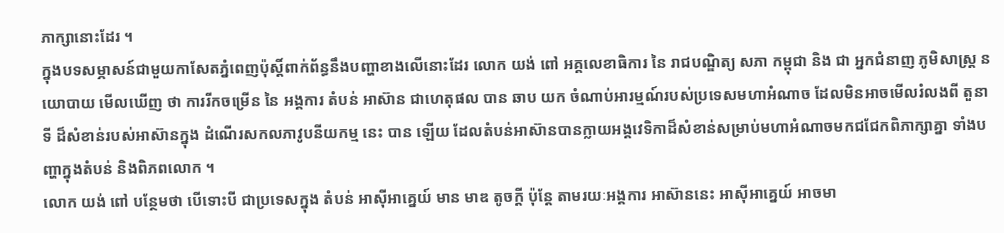ភាក្សានោះដែរ ។
ក្នុងបទសម្ភាសន៍ជាមួយកាសែតភ្នំពេញប៉ុស្តិ៍ពាក់ព័ន្ធនឹងបញ្ហាខាងលើនោះដែរ លោក យង់ ពៅ អគ្គលេខាធិការ នៃ រាជបណ្ឌិត្យ សភា កម្ពុជា និង ជា អ្នកជំនាញ ភូមិសាស្ត្រ នយោបាយ មើលឃើញ ថា ការរីកចម្រើន នៃ អង្គការ តំបន់ អាស៊ាន ជាហេតុផល បាន ឆាប យក ចំណាប់អារម្មណ៍របស់ប្រទេសមហាអំណាច ដែលមិនអាចមើលរំលងពី តួនាទី ដ៏សំខាន់របស់អាស៊ានក្នុង ដំណើរសកលភាវូបនីយកម្ម នេះ បាន ឡើយ ដែលតំបន់អាស៊ានបានក្លាយអង្គវេទិកាដ៏សំខាន់សម្រាប់មហាអំណាចមកជជែកពិភាក្សាគ្នា ទាំងបញ្ហាក្នុងតំបន់ និងពិភពលោក ។
លោក យង់ ពៅ បន្ថែមថា បើទោះបី ជាប្រទេសក្នុង តំបន់ អាស៊ីអាគ្នេយ៍ មាន មាឌ តូចក្តី ប៉ុន្តែ តាមរយៈអង្គការ អាស៊ាននេះ អាស៊ីអាគ្នេយ៍ អាចមា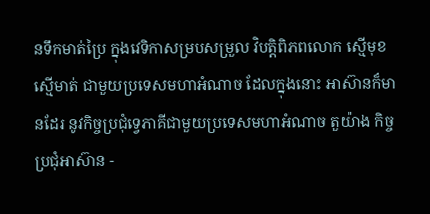នទឹកមាត់ប្រៃ ក្នុងវេទិកាសម្របសម្រួល វិបត្តិពិភពលោក ស្មើមុខស្មើមាត់ ជាមួយប្រទេសមហាអំណាច ដែលក្នុងនោះ អាស៊ានក៏មានដែរ នូវកិច្ចប្រជុំទ្វេភាគីជាមួយប្រទេសមហាអំណាច តួយ៉ាង កិច្ចប្រជុំអាស៊ាន -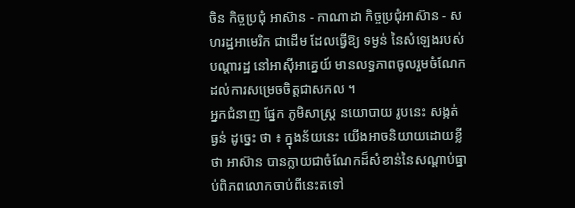ចិន កិច្ចប្រជុំ អាស៊ាន - កាណាដា កិច្ចប្រជុំអាស៊ាន - សហរដ្ឋអាមេរិក ជាដើម ដែលធ្វើឱ្យ ទម្ងន់ នៃសំឡេងរបស់ បណ្តារដ្ឋ នៅអាស៊ីអាគ្នេយ៍ មានលទ្ធភាពចូលរួមចំណែកដល់ការសម្រេចចិត្តជាសកល ។
អ្នកជំនាញ ផ្នែក ភូមិសាស្ត្រ នយោបាយ រូបនេះ សង្កត់ធ្ងន់ ដូច្នេះ ថា ៖ ក្នុងន័យនេះ យើងអាចនិយាយដោយខ្លីថា អាស៊ាន បានក្លាយជាចំណែកដ៏សំខាន់នៃសណ្តាប់ធ្នាប់ពិភពលោកចាប់ពីនេះតទៅ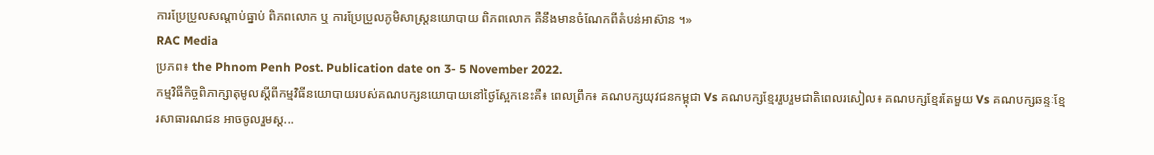ការប្រែប្រួលសណ្តាប់ធ្នាប់ ពិភពលោក ឬ ការប្រែប្រួលភូមិសាស្ត្រនយោបាយ ពិភពលោក គឺនឹងមានចំណែកពីតំបន់អាស៊ាន ។»
RAC Media
ប្រភព៖ the Phnom Penh Post. Publication date on 3- 5 November 2022.
កម្មវិធីកិច្ចពិភាក្សាតុមូលស្តីពីកម្មវិធីនយោបាយរបស់គណបក្សនយោបាយនៅថ្ងៃស្អែកនេះគឺ៖ ពេលព្រឹក៖ គណបក្សយុវជនកម្ពុជា Vs គណបក្សខ្មែររួបរួមជាតិពេលរសៀល៖ គណបក្សខ្មែរតែមួយ Vs គណបក្សឆន្ទៈខ្មែរសាធារណជន អាចចូលរួមស្ត...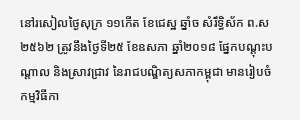នៅរសៀលថ្ងៃសុក្រ ១១កើត ខែជេស្ឋ ឆ្នាំច សំរឹទ្ធិស័ក ព.ស ២៥៦២ ត្រូវនឹងថ្ងៃទី២៥ ខែឧសភា ឆ្នាំ២០១៨ ផ្នែកបណ្តុះបណ្តាល និងស្រាវជ្រាវ នៃរាជបណ្ឌិត្យសភាកម្ពុជា មានរៀបចំកម្មវិធីកា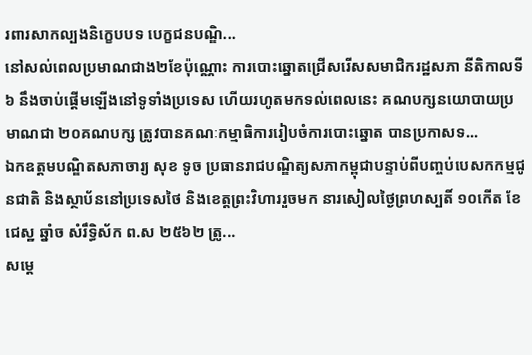រពារសាកល្បងនិក្ខេបបទ បេក្ខជនបណ្ឌិ...
នៅសល់ពេលប្រមាណជាង២ខែប៉ុណ្ណោះ ការបោះឆ្នោតជ្រើសរើសសមាជិករដ្ឋសភា នីតិកាលទី៦ នឹងចាប់ផ្តើមឡើងនៅទូទាំងប្រទេស ហើយរហូតមកទល់ពេលនេះ គណបក្សនយោបាយប្រមាណជា ២០គណបក្ស ត្រូវបានគណៈកម្មាធិការរៀបចំការបោះឆ្នោត បានប្រកាសទ...
ឯកឧត្តមបណ្ឌិតសភាចារ្យ សុខ ទូច ប្រធានរាជបណ្ឌិត្យសភាកម្ពុជាបន្ទាប់ពីបញ្ចប់បេសកកម្មជូនជាតិ និងស្ថាប័ននៅប្រទេសថៃ និងខេត្តព្រះវិហាររួចមក នារសៀលថ្ងៃព្រហស្បតិ៍ ១០កើត ខែជេស្ឋ ឆ្នាំច សំរឹទ្ធិស័ក ព.ស ២៥៦២ ត្រូ...
សម្តេ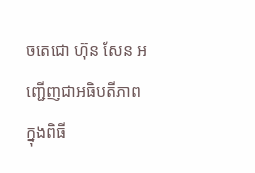ចតេជោ ហ៊ុន សែន អញ្ជើញជាអធិបតីភាពក្នុងពិធី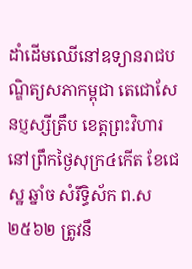ដាំដើមឈើនៅឧទ្យានរាជបណ្ឌិត្យសភាកម្ពុជា តេជោសែនប្ញស្សីត្រឹប ខេត្តព្រះវិហារ នៅព្រឹកថ្ងៃសុក្រ៤កើត ខែជេស្ឋ ឆ្នាំច សំរឹទ្ធិស័ក ព.ស២៥៦២ ត្រូវនឹ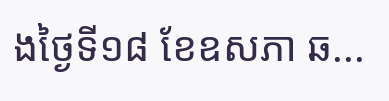ងថ្ងៃទី១៨ ខែឧសភា ឆ...